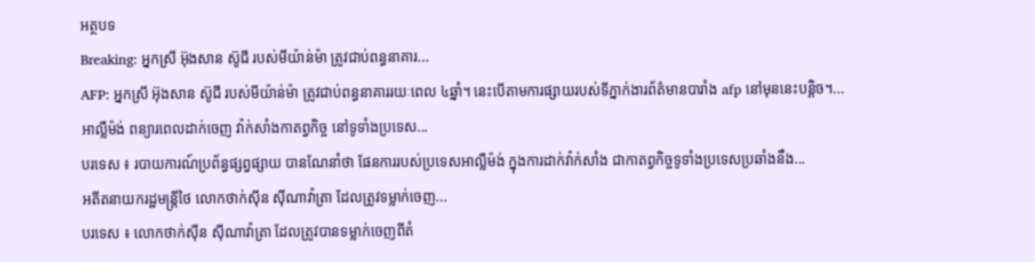អត្ថបទ
Breaking: អ្នកស្រី អ៊ុងសាន ស៊ូជី របស់មីយ៉ាន់ម៉ា ត្រូវជាប់ពន្ធនាគារ...
AFP: អ្នកស្រី អ៊ុងសាន ស៊ូជី របស់មីយ៉ាន់ម៉ា ត្រូវជាប់ពន្ធនាគាររយៈពេល ៤ឆ្នាំ។ នេះបើតាមការផ្សាយរបស់ទីភ្នាក់ងារព័ត៌មានបារាំង afp នៅមុននេះបន្តិច។...
អាល្លឺម៉ង់ ពន្យារពេលដាក់ចេញ វ៉ាក់សាំងកាតព្វកិច្ច នៅទូទាំងប្រទេស...
បរទេស ៖ របាយការណ៍ប្រព័ន្ធផ្សព្វផ្សាយ បានណែនាំថា ផែនការរបស់ប្រទេសអាល្លឺម៉ង់ ក្នុងការដាក់វ៉ាក់សាំង ជាកាតព្វកិច្ចទូទាំងប្រទេសប្រឆាំងនឹង...
អតីតនាយករដ្ឋមន្រ្តីថៃ លោកថាក់ស៊ីន ស៊ីណាវ៉ាត្រា ដែលត្រូវទម្លាក់ចេញ...
បរទេស ៖ លោកថាក់ស៊ីន ស៊ីណាវ៉ាត្រា ដែលត្រូវបានទម្លាក់ចេញពីតំ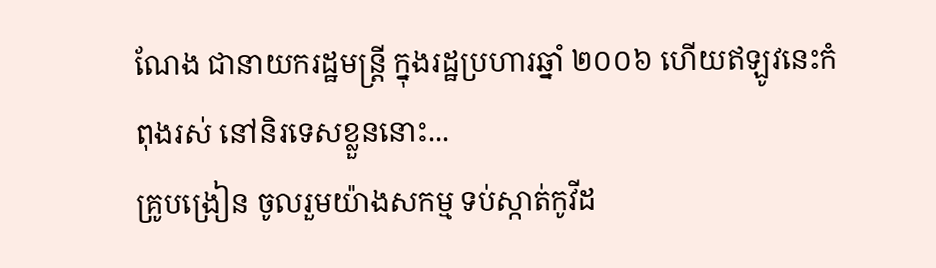ណែង ជានាយករដ្ឋមន្ត្រី ក្នុងរដ្ឋប្រហារឆ្នាំ ២០០៦ ហើយឥឡូវនេះកំពុងរស់ នៅនិរទេសខ្លួននោះ...
គ្រូបង្រៀន ចូលរួមយ៉ាងសកម្ម ទប់ស្កាត់កូវីដ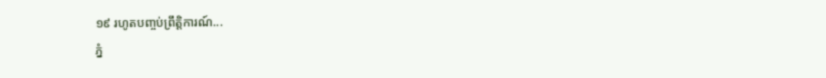១៩ រហូតបញ្ចប់ព្រឹត្តិការណ៍...
ភ្នំ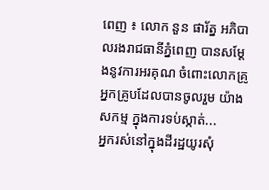ពេញ ៖ លោក នួន ផារ័ត្ន អភិបាលរងរាជធានីភ្នំពេញ បានសម្ដែងនូវការអរគុណ ចំពោះលោកគ្រូ អ្នកគ្រូបដែលបានចូលរួម យ៉ាងសកម្ម ក្នុងការទប់ស្កាត់...
អ្នករស់នៅក្នុងដីរដ្ឋយូរសុំ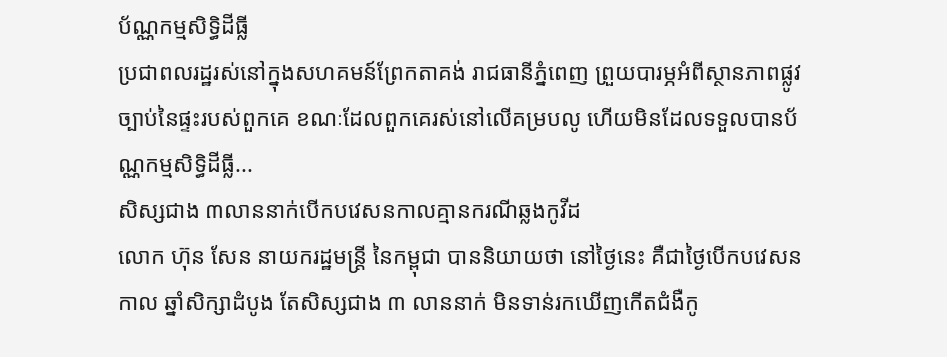ប័ណ្ណកម្មសិទ្ធិដីធ្លី
ប្រជាពលរដ្ឋរស់នៅក្នុងសហគមន៍ព្រែកតាគង់ រាជធានីភ្នំពេញ ព្រួយបារម្ភអំពីស្ថានភាពផ្លូវច្បាប់នៃផ្ទះរបស់ពួកគេ ខណៈដែលពួកគេរស់នៅលើគម្របលូ ហើយមិនដែលទទួលបានប័ណ្ណកម្មសិទ្ធិដីធ្លី...
សិស្សជាង ៣លាននាក់បើកបវេសនកាលគ្មានករណីឆ្លងកូវីដ
លោក ហ៊ុន សែន នាយករដ្ឋមន្រ្តី នៃកម្ពុជា បាននិយាយថា នៅថ្ងៃនេះ គឺជាថ្ងៃបើកបវេសនកាល ឆ្នាំសិក្សាដំបូង តែសិស្សជាង ៣ លាននាក់ មិនទាន់រកឃើញកើតជំងឺកូ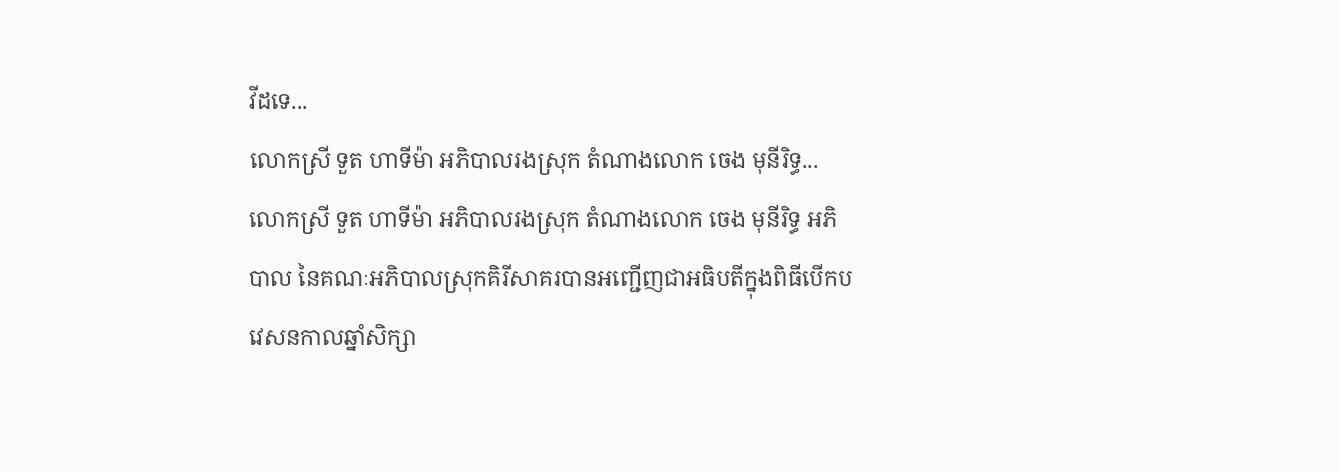វីដទេ...
លោកស្រី ទួត ហាទីម៉ា អភិបាលរងស្រុក តំណាងលោក ចេង មុនីរិទ្ធ...
លោកស្រី ទួត ហាទីម៉ា អភិបាលរងស្រុក តំណាងលោក ចេង មុនីរិទ្ធ អភិបាល នៃគណៈអភិបាលស្រុកគិរីសាគរបានអញ្ជើញជាអធិបតីក្នុងពិធីបើកបវេសនកាលឆ្នាំសិក្សា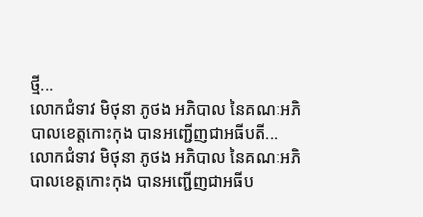ថ្មី...
លោកជំទាវ មិថុនា ភូថង អភិបាល នៃគណៈអភិបាលខេត្តកោះកុង បានអញ្ជើញជាអធីបតី...
លោកជំទាវ មិថុនា ភូថង អភិបាល នៃគណៈអភិបាលខេត្តកោះកុង បានអញ្ជើញជាអធីប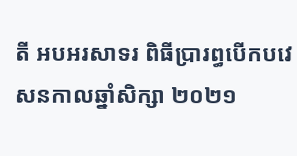តី អបអរសាទរ ពិធីប្រារព្ធបើកបវេសនកាលឆ្នាំសិក្សា ២០២១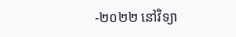-២០២២ នៅវិទ្យា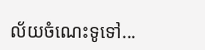ល័យចំណេះទូទៅ...